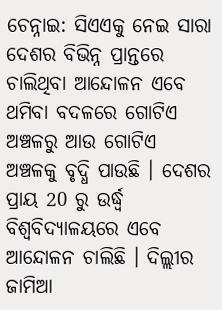ଚେନ୍ନାଇ: ସିଏଏକୁ ନେଇ ସାରା ଦେଶର ବିଭିନ୍ନ ପ୍ରାନ୍ତରେ ଚାଲିଥିବା ଆନ୍ଦୋଳନ ଏବେ ଥମିବା ବଦଳରେ ଗୋଟିଏ ଅଞ୍ଚଳରୁ ଆଉ ଗୋଟିଏ ଅଞ୍ଚଳକୁ ବୃଦ୍ଧି ପାଉଛି । ଦେଶର ପ୍ରାୟ 20 ରୁ ଉର୍ଦ୍ଧ୍ବ ବିଶ୍ବବିଦ୍ୟାଳୟରେ ଏବେ ଆନ୍ଦୋଳନ ଚାଲିଛି । ଦିଲ୍ଲୀର ଜାମିଆ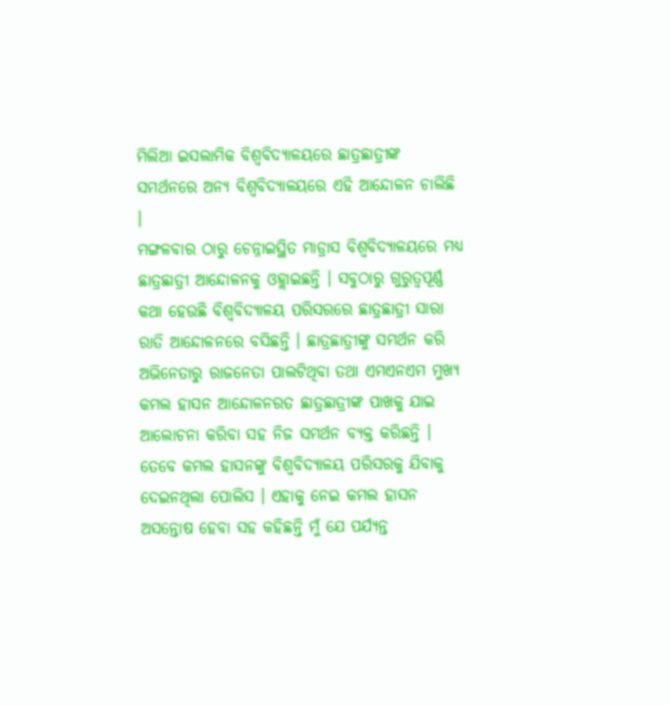ମିଲିଆ ଇସଲାମିକ ବିଶ୍ବବିଦ୍ୟାଳୟରେ ଛାତ୍ରଛାତ୍ରୀଙ୍କ ସମର୍ଥନରେ ଅନ୍ୟ ବିଶ୍ବବିଦ୍ୟାଳୟରେ ଏହି ଆନ୍ଦୋଳନ ଚାଲିଛି ।
ମଙ୍ଗଳବାର ଠାରୁ ଚେନ୍ନାଇସ୍ଥିତ ମାଡ୍ରାସ ବିଶ୍ବବିଦ୍ୟାଳୟରେ ମଧ୍ୟ ଛାତ୍ରଛାତ୍ରୀ ଆନ୍ଦୋଳନକୁ ଓହ୍ଲାଇଛନ୍ତି । ସବୁଠାରୁ ଗୁରୁତ୍ବପୂର୍ଣ୍ଣ କଥା ହେଉଛି ବିଶ୍ବବିଦ୍ୟାଳୟ ପରିସରରେ ଛାତ୍ରଛାତ୍ରୀ ସାରା ରାତି ଆନ୍ଦୋଳନରେ ବସିଛନ୍ତି । ଛାତ୍ରଛାତ୍ରୀଙ୍କୁ ସମର୍ଥନ କରି ଅଭିନେତାରୁ ରାଜନେତା ପାଲଟିଥିବା ତଥା ଏମଏନଏମ ମୁଖ୍ୟ କମଲ ହାସନ ଆନ୍ଦୋଳନରତ ଛାତ୍ରଛାତ୍ରୀଙ୍କ ପାଖକୁ ଯାଇ ଆଲୋଚନା କରିବା ସହ ନିଜ ସମର୍ଥନ ବ୍ୟକ୍ତ କରିଛନ୍ତି ।
ତେବେ କମଲ ହାସନଙ୍କୁ ବିଶ୍ବବିଦ୍ୟାଳୟ ପରିସରକୁ ଯିବାକୁ ଦେଇନଥିଲା ପୋଲିସ । ଏହାକୁ ନେଇ କମଲ ହାସନ ଅସନ୍ତୋଷ ହେବା ସହ କହିଛନ୍ତି ମୁଁ ଯେ ପର୍ଯ୍ୟନ୍ତ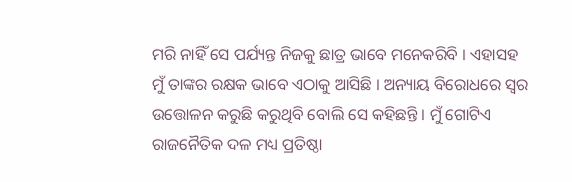ମରି ନାହିଁ ସେ ପର୍ଯ୍ୟନ୍ତ ନିଜକୁ ଛାତ୍ର ଭାବେ ମନେକରିବି । ଏହାସହ ମୁଁ ତାଙ୍କର ରକ୍ଷକ ଭାବେ ଏଠାକୁ ଆସିଛି । ଅନ୍ୟାୟ ବିରୋଧରେ ସ୍ବର ଉତ୍ତୋଳନ କରୁଛି କରୁଥିବି ବୋଲି ସେ କହିଛନ୍ତି । ମୁଁ ଗୋଟିଏ ରାଜନୈତିକ ଦଳ ମଧ୍ୟ ପ୍ରତିଷ୍ଠା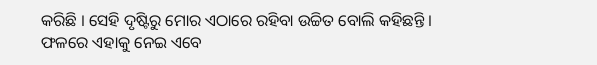କରିଛି । ସେହି ଦୃଷ୍ଟିରୁ ମୋର ଏଠାରେ ରହିବା ଉଚ୍ଚିତ ବୋଲି କହିଛନ୍ତି । ଫଳରେ ଏହାକୁ ନେଇ ଏବେ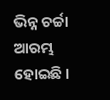ଭିନ୍ନ ଚର୍ଚ୍ଚା ଆରମ୍ଭ ହୋଇଛି ।